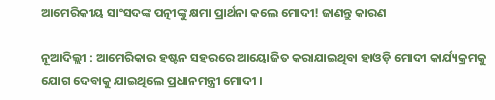ଆମେରିକୀୟ ସାଂସଦଙ୍କ ପତ୍ନୀଙ୍କୁ କ୍ଷମା ପ୍ରାର୍ଥନା କଲେ ମୋଦୀ! ଜାଣନ୍ତୁ କାରଣ

ନୂଆଦିଲ୍ଲୀ : ଆମେରିକାର ହଷ୍ଟନ ସହରରେ ଆୟୋଜିତ କରାଯାଇଥିବା ହାଓଡ଼ି ମୋଦୀ କାର୍ଯ୍ୟକ୍ରମକୁ ଯୋଗ ଦେବାକୁ ଯାଇଥିଲେ ପ୍ରଧାନମନ୍ତ୍ରୀ ମୋଦୀ ।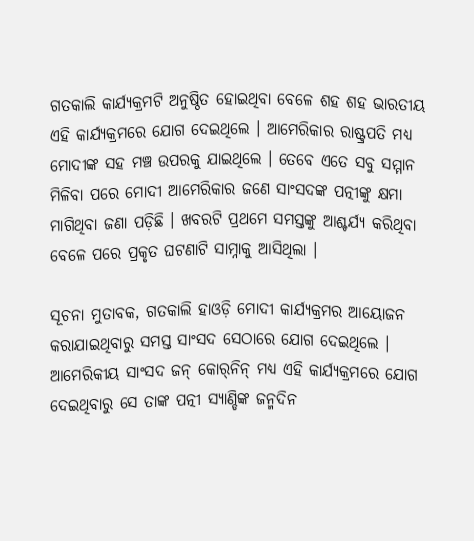ଗତକାଲି କାର୍ଯ୍ୟକ୍ରମଟି ଅନୁଷ୍ଠିତ ହୋଇଥିବା ବେଳେ ଶହ ଶହ ଭାରତୀୟ ଏହି କାର୍ଯ୍ୟକ୍ରମରେ ଯୋଗ ଦେଇଥିଲେ । ଆମେରିକାର ରାଷ୍ଟ୍ରପତି ମଧ୍ୟ ମୋଦୀଙ୍କ ସହ ମଞ୍ଚ ଉପରକୁ ଯାଇଥିଲେ । ତେବେ ଏତେ ସବୁ ସମ୍ମାନ ମିଳିବା ପରେ ମୋଦୀ ଆମେରିକାର ଜଣେ ସାଂସଦଙ୍କ ପତ୍ନୀଙ୍କୁ କ୍ଷମା ମାଗିଥିବା ଜଣା ପଡ଼ିଛି । ଖବରଟି ପ୍ରଥମେ ସମସ୍ତଙ୍କୁ ଆଶ୍ଚର୍ଯ୍ୟ କରିଥିବା ବେଳେ ପରେ ପ୍ରକୃତ ଘଟଣାଟି ସାମ୍ନାକୁ ଆସିଥିଲା ।

ସୂଚନା ମୁତାବକ, ଗତକାଲି ହାଓଡ଼ି ମୋଦୀ କାର୍ଯ୍ୟକ୍ରମର ଆୟୋଜନ କରାଯାଇଥିବାରୁ ସମସ୍ତ ସାଂସଦ ସେଠାରେ ଯୋଗ ଦେଇଥିଲେ । ଆମେରିକୀୟ ସାଂସଦ ଜନ୍‌ କୋର୍‌ନିନ୍‌ ମଧ୍ୟ ଏହି କାର୍ଯ୍ୟକ୍ରମରେ ଯୋଗ ଦେଇଥିବାରୁ ସେ ତାଙ୍କ ପତ୍ନୀ ସ୍ୟାଣ୍ଡିଙ୍କ ଜନ୍ମଦିନ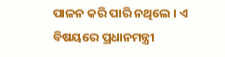ପାଳନ କରି ପାରି ନଥିଲେ । ଏ ବିଷୟରେ ପ୍ରଧାନମନ୍ତ୍ରୀ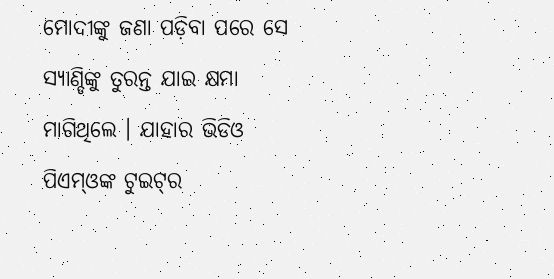ମୋଦୀଙ୍କୁ ଜଣା ପଡ଼ିବା ପରେ ସେ ସ୍ୟାଣ୍ଡିଙ୍କୁ ତୁରନ୍ତ ଯାଇ କ୍ଷମା ମାଗିଥିଲେ । ଯାହାର ଭିଡିଓ ପିଏମ୍‌ଓଙ୍କ ଟୁଇଟ୍‌ର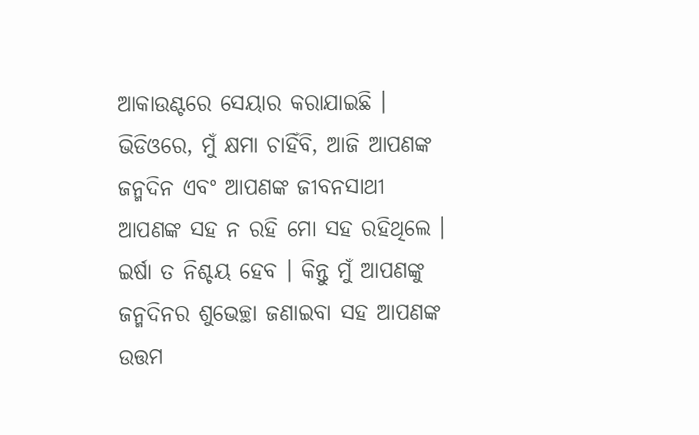ଆକାଉଣ୍ଟରେ ସେୟାର କରାଯାଇଛି । ଭିଡିଓରେ, ମୁଁ କ୍ଷମା ଚାହିଁବି, ଆଜି ଆପଣଙ୍କ ଜନ୍ମଦିନ ଏବଂ ଆପଣଙ୍କ ଜୀବନସାଥୀ ଆପଣଙ୍କ ସହ ନ ରହି ମୋ ସହ ରହିଥିଲେ । ଇର୍ଷା ତ ନିଶ୍ଚୟ ହେବ । କିନ୍ତୁ ମୁଁ ଆପଣଙ୍କୁ ଜନ୍ମଦିନର ଶୁଭେଚ୍ଛା ଜଣାଇବା ସହ ଆପଣଙ୍କ ଉତ୍ତମ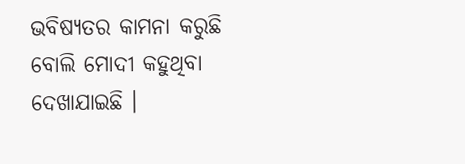ଭବିଷ୍ୟତର କାମନା କରୁଛି ବୋଲି ମୋଦୀ କହୁଥିବା ଦେଖାଯାଇଛି ।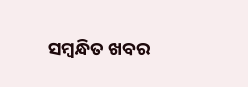ସମ୍ବନ୍ଧିତ ଖବର